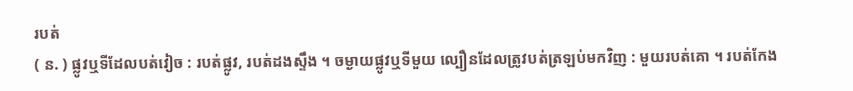របត់
( ន. ) ផ្លូវឬទីដែលបត់វៀច : របត់ផ្លូវ, របត់ដងស្ទឹង ។ ចម្ងាយផ្លូវឬទីមួយ ល្បឿនដែលត្រូវបត់ត្រឡប់មកវិញ : មួយរបត់គោ ។ របត់កែង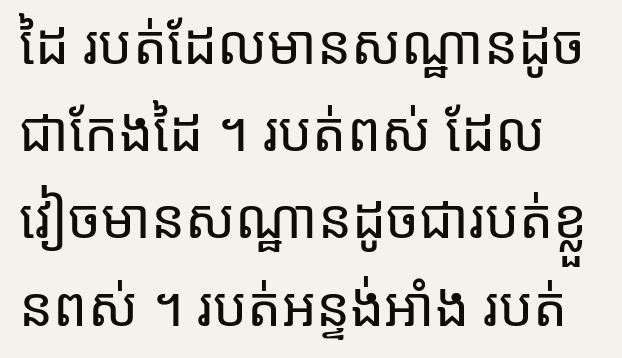ដៃ របត់ដែលមានសណ្ឋានដូចជាកែងដៃ ។ របត់ពស់ ដែលវៀចមានសណ្ឋានដូចជារបត់ខ្លួនពស់ ។ របត់អន្ទង់អាំង របត់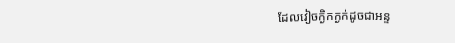ដែលវៀចក្ងិកក្ងក់ដូចជាអន្ទ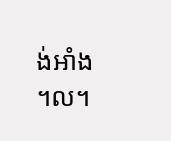ង់អាំង ។ល។